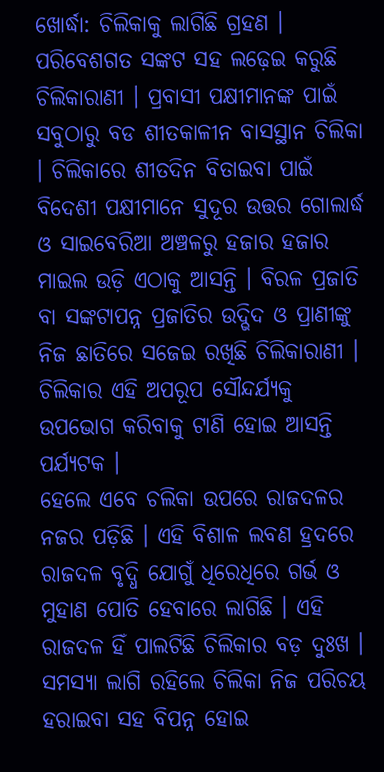ଖୋର୍ଦ୍ଧା: ଚିଲିକାକୁ ଲାଗିଛି ଗ୍ରହଣ । ପରିବେଶଗତ ସଙ୍କଟ ସହ ଲଢ଼େଇ କରୁଛି ଚିଲିକାରାଣୀ । ପ୍ରବାସୀ ପକ୍ଷୀମାନଙ୍କ ପାଇଁ ସବୁଠାରୁ ବଡ ଶୀତକାଳୀନ ବାସସ୍ଥାନ ଚିଲିକା । ଚିଲିକାରେ ଶୀତଦିନ ବିତାଇବା ପାଇଁ ବିଦେଶୀ ପକ୍ଷୀମାନେ ସୁଦୂର ଉତ୍ତର ଗୋଲାର୍ଦ୍ଧ ଓ ସାଇବେରିଆ ଅଞ୍ଚଳରୁ ହଜାର ହଜାର ମାଇଲ ଉଡ଼ି ଏଠାକୁ ଆସନ୍ତି । ବିରଳ ପ୍ରଜାତି ବା ସଙ୍କଟାପନ୍ନ ପ୍ରଜାତିର ଉଦ୍ଭିଦ ଓ ପ୍ରାଣୀଙ୍କୁ ନିଜ ଛାତିରେ ସଜେଇ ରଖିଛି ଚିଲିକାରାଣୀ । ଚିଲିକାର ଏହି ଅପରୂପ ସୌନ୍ଦର୍ଯ୍ୟକୁ ଉପଭୋଗ କରିବାକୁ ଟାଣି ହୋଇ ଆସନ୍ତି ପର୍ଯ୍ୟଟକ ।
ହେଲେ ଏବେ ଚଲିକା ଉପରେ ରାଜଦଳର ନଜର ପଡ଼ିଛି । ଏହି ବିଶାଳ ଲବଣ ହ୍ରଦରେ ରାଜଦଳ ବୃଦ୍ଧି ଯୋଗୁଁ ଧିରେଧିରେ ଗର୍ଭ ଓ ମୁହାଣ ପୋତି ହେବାରେ ଲାଗିଛି । ଏହି ରାଜଦଳ ହିଁ ପାଲଟିଛି ଚିଲିକାର ବଡ଼ ଦୁଃଖ । ସମସ୍ୟା ଲାଗି ରହିଲେ ଚିଲିକା ନିଜ ପରିଚୟ ହରାଇବା ସହ ବିପନ୍ନ ହୋଇ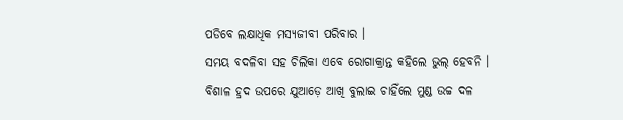ପଡିବେ ଲକ୍ଷାଧିକ ମସ୍ୟଜୀବୀ ପରିବାର ।
ସମୟ ବଦଳିବା ସହ ଚିଲିକା ଏବେ ରୋଗାକ୍ରାନ୍ତ କହିଲେ ଭୁଲ୍ ହେବନି । ବିଶାଳ ହ୍ରଦ ଉପରେ ଯୁଆଡ଼େ ଆଖି ବୁଲାଇ ଚାହିଁଲେ ମୁଣ୍ଡ ଉଚ୍ଚ ଦଳ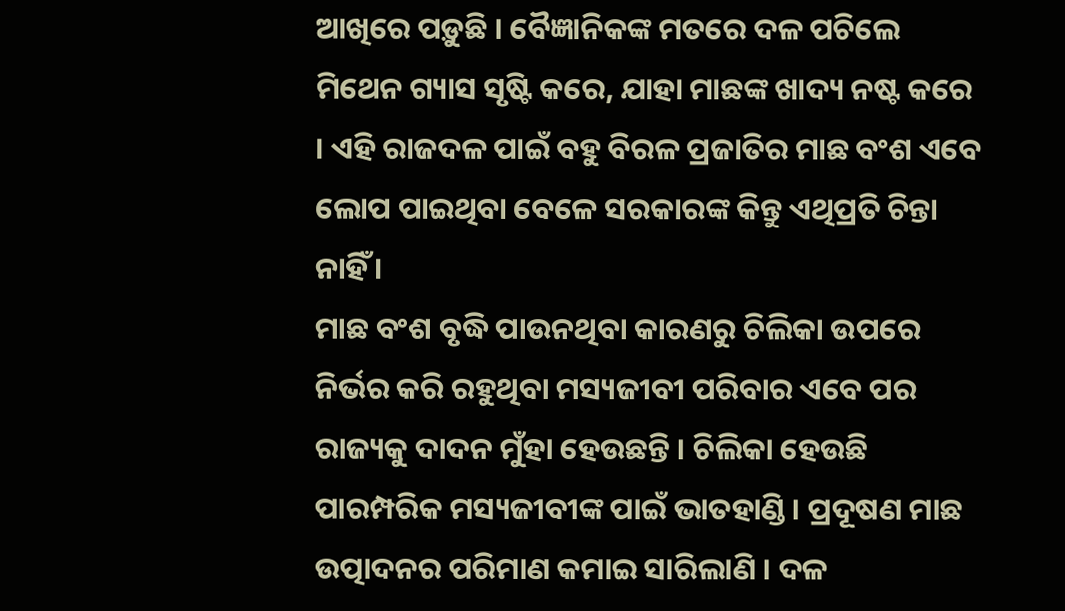ଆଖିରେ ପଡ଼ୁଛି । ବୈଜ୍ଞାନିକଙ୍କ ମତରେ ଦଳ ପଚିଲେ ମିଥେନ ଗ୍ୟାସ ସୃଷ୍ଟି କରେ, ଯାହା ମାଛଙ୍କ ଖାଦ୍ୟ ନଷ୍ଟ କରେ । ଏହି ରାଜଦଳ ପାଇଁ ବହୁ ବିରଳ ପ୍ରଜାତିର ମାଛ ବଂଶ ଏବେ ଲୋପ ପାଇଥିବା ବେଳେ ସରକାରଙ୍କ କିନ୍ତୁ ଏଥିପ୍ରତି ଚିନ୍ତା ନାହିଁ ।
ମାଛ ବଂଶ ବୃଦ୍ଧି ପାଉନଥିବା କାରଣରୁ ଚିଲିକା ଉପରେ ନିର୍ଭର କରି ରହୁଥିବା ମସ୍ୟଜୀବୀ ପରିବାର ଏବେ ପର ରାଜ୍ୟକୁ ଦାଦନ ମୁଁହା ହେଉଛନ୍ତି । ଚିଲିକା ହେଉଛି ପାରମ୍ପରିକ ମସ୍ୟଜୀବୀଙ୍କ ପାଇଁ ଭାତହାଣ୍ଡି । ପ୍ରଦୂଷଣ ମାଛ ଉତ୍ପାଦନର ପରିମାଣ କମାଇ ସାରିଲାଣି । ଦଳ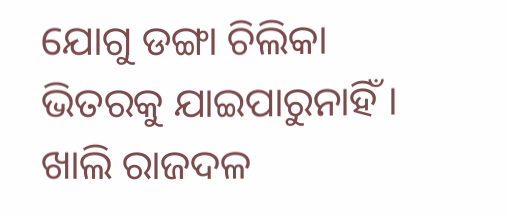ଯୋଗୁ ଡଙ୍ଗା ଚିଲିକା ଭିତରକୁ ଯାଇପାରୁନାହିଁ ।
ଖାଲି ରାଜଦଳ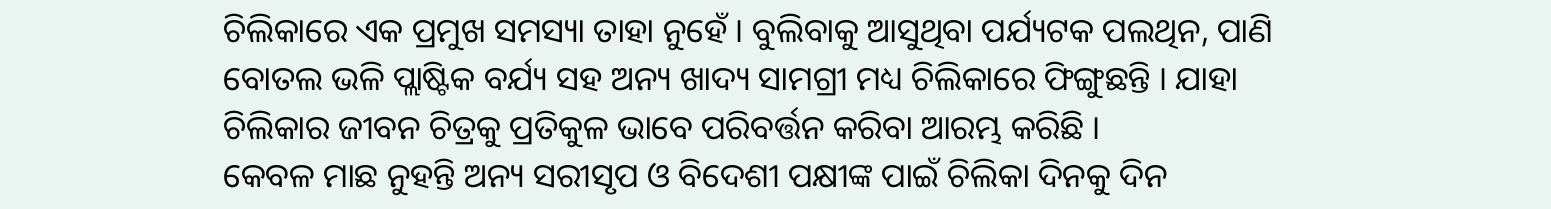ଚିଲିକାରେ ଏକ ପ୍ରମୁଖ ସମସ୍ୟା ତାହା ନୁହେଁ । ବୁଲିବାକୁ ଆସୁଥିବା ପର୍ଯ୍ୟଟକ ପଲଥିନ, ପାଣି ବୋତଲ ଭଳି ପ୍ଲାଷ୍ଟିକ ବର୍ଯ୍ୟ ସହ ଅନ୍ୟ ଖାଦ୍ୟ ସାମଗ୍ରୀ ମଧ୍ୟ ଚିଲିକାରେ ଫିଙ୍ଗୁଛନ୍ତି । ଯାହା ଚିଲିକାର ଜୀବନ ଚିତ୍ରକୁ ପ୍ରତିକୁଳ ଭାବେ ପରିବର୍ତ୍ତନ କରିବା ଆରମ୍ଭ କରିଛି ।
କେବଳ ମାଛ ନୁହନ୍ତି ଅନ୍ୟ ସରୀସୃପ ଓ ବିଦେଶୀ ପକ୍ଷୀଙ୍କ ପାଇଁ ଚିଲିକା ଦିନକୁ ଦିନ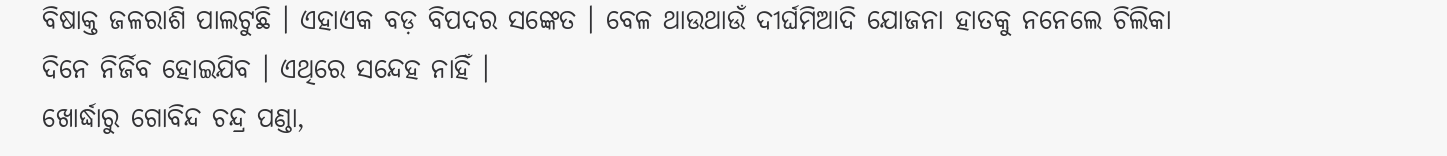ବିଷାକ୍ତ ଜଳରାଶି ପାଲଟୁଛି । ଏହାଏକ ବଡ଼ ବିପଦର ସଙ୍କେତ । ବେଳ ଥାଉଥାଉଁ ଦୀର୍ଘମିଆଦି ଯୋଜନା ହାତକୁ ନନେଲେ ଚିଲିକା ଦିନେ ନିର୍ଜିବ ହୋଇଯିବ । ଏଥିରେ ସନ୍ଦେହ ନାହିଁ ।
ଖୋର୍ଦ୍ଧାରୁ ଗୋବିନ୍ଦ ଚନ୍ଦ୍ର ପଣ୍ଡା,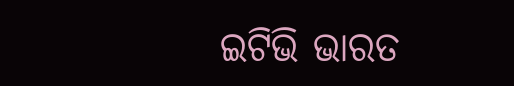ଇଟିଭି ଭାରତ